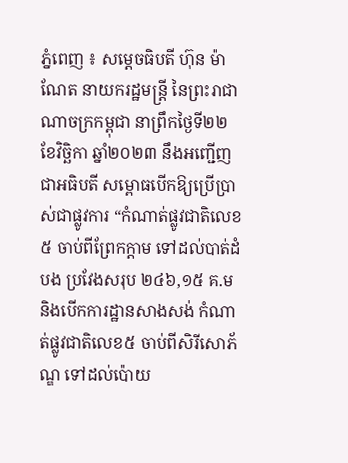ភ្នំពេញ ៖ សម្តេចធិបតី ហ៊ុន ម៉ាណែត នាយករដ្ឋមន្ត្រី នៃព្រះរាជាណាចក្រកម្ពុជា នាព្រឹកថ្ងៃទី២២ ខែវិច្ឆិកា ឆ្នាំ២០២៣ នឹងអញ្ជើញជាអធិបតី សម្ពោធបើកឱ្យប្រើប្រាស់ជាផ្លូវការ “កំណាត់ផ្លូវជាតិលេខ៥ ចាប់ពីព្រែកក្ដាម ទៅដល់បាត់ដំបង ប្រវែងសរុប ២៤៦,១៥ គ.ម និងបើកការដ្ឋានសាងសង់ កំណាត់ផ្លូវជាតិលេខ៥ ចាប់ពីសិរីសោភ័ណ្ឌ ទៅដល់ប៉ោយ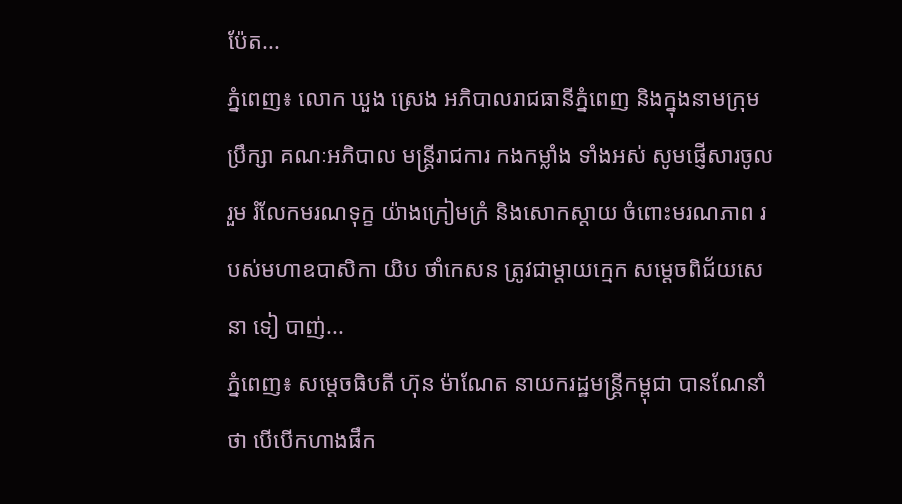ប៉ែត...
ភ្នំពេញ៖ លោក ឃួង ស្រេង អភិបាលរាជធានីភ្នំពេញ និងក្នុងនាមក្រុមប្រឹក្សា គណៈអភិបាល មន្ត្រីរាជការ កងកម្លាំង ទាំងអស់ សូមផ្ញើសារចូលរួម រំលែកមរណទុក្ខ យ៉ាងក្រៀមក្រំ និងសោកស្ដាយ ចំពោះមរណភាព របស់មហាឧបាសិកា យិប ថាំកេសន ត្រូវជាម្ដាយក្មេក សម្ដេចពិជ័យសេនា ទៀ បាញ់...
ភ្នំពេញ៖ សម្តេចធិបតី ហ៊ុន ម៉ាណែត នាយករដ្ឋមន្ត្រីកម្ពុជា បានណែនាំថា បើបើកហាងផឹក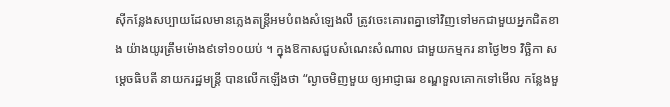ស៊ីកន្លែងសប្បាយដែលមានភ្លេងតន្ត្រីអមបំពងសំឡេងលឺ ត្រូវចេះគោរពគ្នាទៅវិញទៅមកជាមួយអ្នកជិតខាង យ៉ាងយូរត្រឹមម៉ោង៩ទៅ១០យប់ ។ ក្នុងឱកាសជួបសំណេះសំណាល ជាមួយកម្មករ នាថ្ងៃ២១ វិច្ឆិកា សម្តេចធិបតី នាយករដ្ឋមន្ត្រី បានលើកឡើងថា “ល្ងាចមិញមួយ ឲ្យអាជ្ញាធរ ខណ្ឌទួលគោកទៅមើល កន្លែងមួ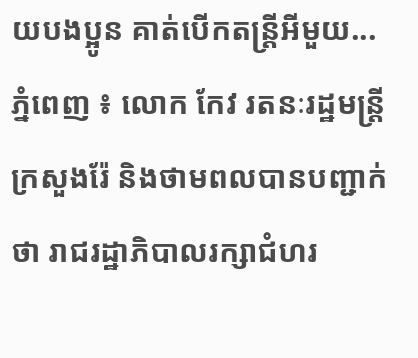យបងប្អូន គាត់បើកតន្ត្រីអីមួយ...
ភ្នំពេញ ៖ លោក កែវ រតនៈរដ្ឋមន្ត្រីក្រសួងរ៉ែ និងថាមពលបានបញ្ជាក់ថា រាជរដ្ឋាភិបាលរក្សាជំហរ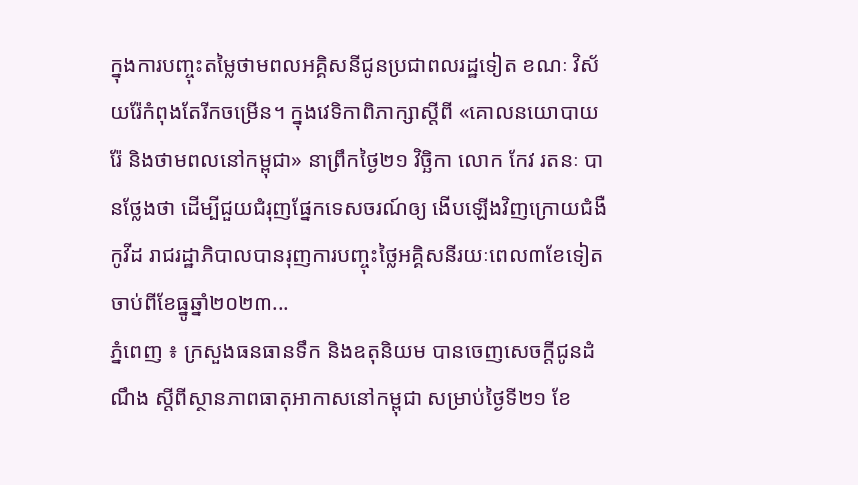ក្នុងការបញ្ចុះតម្លៃថាមពលអគ្គិសនីជូនប្រជាពលរដ្ឋទៀត ខណៈ វិស័យរ៉ែកំពុងតែរីកចម្រើន។ ក្នុងវេទិកាពិភាក្សាស្តីពី «គោលនយោបាយរ៉ែ និងថាមពលនៅកម្ពុជា» នាព្រឹកថ្ងៃ២១ វិច្ឆិកា លោក កែវ រតនៈ បានថ្លែងថា ដើម្បីជួយជំរុញផ្នែកទេសចរណ៍ឲ្យ ងើបឡើងវិញក្រោយជំងឺកូវីដ រាជរដ្ឋាភិបាលបានរុញការបញ្ចុះថ្លៃអគ្គិសនីរយៈពេល៣ខែទៀត ចាប់ពីខែធ្នូឆ្នាំ២០២៣...
ភ្នំពេញ ៖ ក្រសួងធនធានទឹក និងឧតុនិយម បានចេញសេចក្តីជូនដំណឹង ស្តីពីស្ថានភាពធាតុអាកាសនៅកម្ពុជា សម្រាប់ថ្ងៃទី២១ ខែ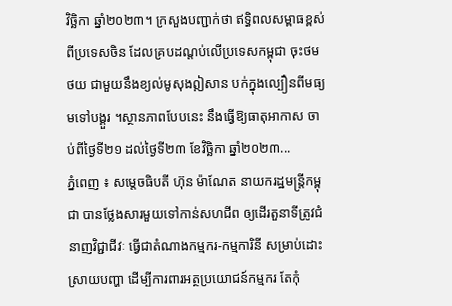វិច្ឆិកា ឆ្នាំ២០២៣។ ក្រសួងបញ្ជាក់ថា ឥទ្ធិពលសម្ពាធខ្ពស់ ពីប្រទេសចិន ដែលគ្របដណ្តប់លើប្រទេសកម្ពុជា ចុះថមថយ ជាមួយនឹងខ្យល់មូសុងឦសាន បក់ក្នុងល្បឿនពីមធ្យមទៅបង្គួរ ។ស្ថានភាពបែបនេះ នឹងធ្វើឱ្យធាតុអាកាស ចាប់ពីថ្ងៃទី២១ ដល់ថ្ងៃទី២៣ ខែវិច្ឆិកា ឆ្នាំ២០២៣...
ភ្នំពេញ ៖ សម្តេចធិបតី ហ៊ុន ម៉ាណែត នាយករដ្ឋមន្ត្រីកម្ពុជា បានថ្លែងសារមួយទៅកាន់សហជីព ឲ្យដើរតួនាទីត្រូវជំនាញវិជ្ជាជីវៈ ធ្វើជាតំណាងកម្មករ-កម្មការិនី សម្រាប់ដោះស្រាយបញ្ហា ដើម្បីការពារអត្ថប្រយោជន៍កម្មករ តែកុំ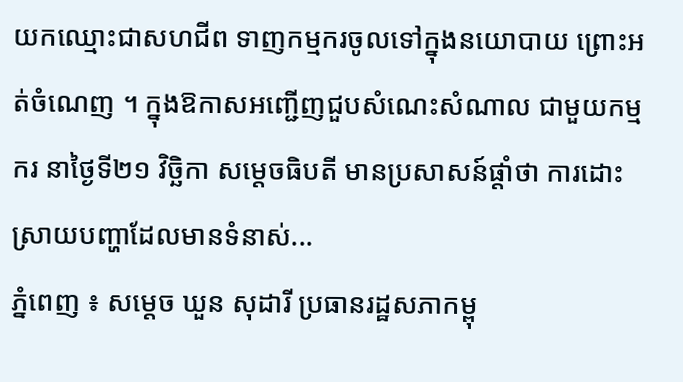យកឈ្មោះជាសហជីព ទាញកម្មករចូលទៅក្នុងនយោបាយ ព្រោះអត់ចំណេញ ។ ក្នុងឱកាសអញ្ជើញជួបសំណេះសំណាល ជាមួយកម្មករ នាថ្ងៃទី២១ វិច្ឆិកា សម្តេចធិបតី មានប្រសាសន៍ផ្តាំថា ការដោះស្រាយបញ្ហាដែលមានទំនាស់...
ភ្នំពេញ ៖ សម្តេច ឃួន សុដារី ប្រធានរដ្ឋសភាកម្ពុ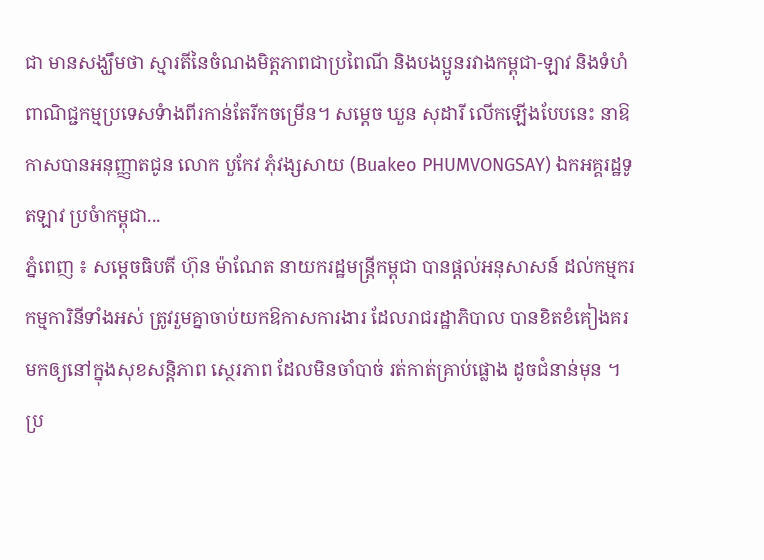ជា មានសង្ឃឹមថា ស្មារតីនៃចំណងមិត្តភាពជាប្រពៃណី និងបងប្អូនរវាងកម្ពុជា-ឡាវ និងទំហំពាណិជ្ជកម្មប្រទេសទំាងពីរកាន់តែរីកចម្រើន។ សម្តេច ឃួន សុដារី លើកឡើងបែបនេះ នាឱកាសបានអនុញ្ញាតជូន លោក បួកែវ ភុំវង្សសាយ (Buakeo PHUMVONGSAY) ឯកអគ្គរដ្ឋទូតឡាវ ប្រចំាកម្ពុជា...
ភ្នំពេញ ៖ សម្តេចធិបតី ហ៊ុន ម៉ាណែត នាយករដ្ឋមន្ត្រីកម្ពុជា បានផ្តល់អនុសាសន៍ ដល់កម្មករ កម្មការិនីទាំងអស់ ត្រូវរួមគ្នាចាប់យកឱកាសការងារ ដែលរាជរដ្ឋាភិបាល បានខិតខំគៀងគរមកឲ្យនៅក្នុងសុខសន្តិភាព ស្ថេរភាព ដែលមិនចាំបាច់ រត់កាត់គ្រាប់ផ្លោង ដូចជំនាន់មុន ។ ប្រ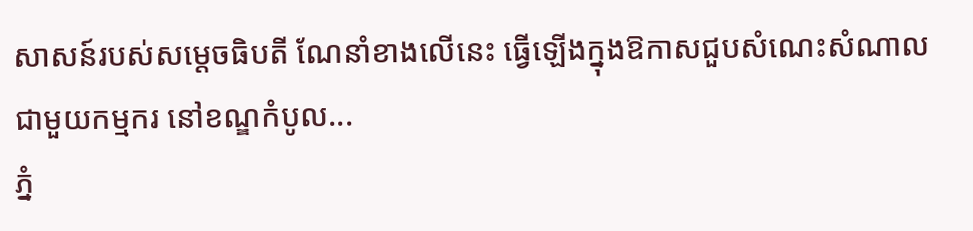សាសន៍របស់សម្តេចធិបតី ណែនាំខាងលើនេះ ធ្វើឡើងក្នុងឱកាសជួបសំណេះសំណាល ជាមួយកម្មករ នៅខណ្ឌកំបូល...
ភ្នំ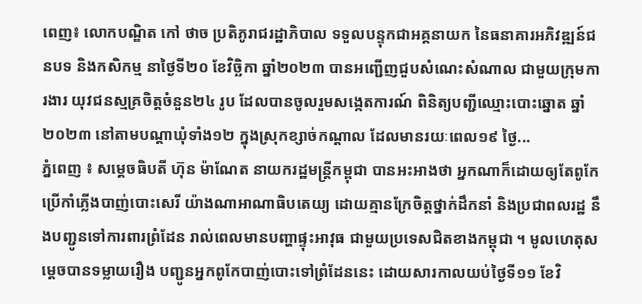ពេញ៖ លោកបណ្ឌិត កៅ ថាច ប្រតិភូរាជរដ្ឋាភិបាល ទទួលបន្ទុកជាអគ្គនាយក នៃធនាគារអភិវឌ្ឍន៍ជនបទ និងកសិកម្ម នាថ្ងៃទី២០ ខែវិច្ឆិកា ឆ្នាំ២០២៣ បានអញ្ជើញជួបសំណេះសំណាល ជាមួយក្រុមការងារ យុវជនស្មគ្រចិត្តចំនួន២៤ រូប ដែលបានចូលរួមសង្កេតការណ៍ ពិនិត្យបញ្ជីឈ្មោះបោះឆ្នោត ឆ្នាំ២០២៣ នៅតាមបណ្តាឃុំទាំង១២ ក្នុងស្រុកខ្សាច់កណ្ដាល ដែលមានរយៈពេល១៩ ថ្ងៃ...
ភ្នំពេញ ៖ សម្តេចធិបតី ហ៊ុន ម៉ាណែត នាយករដ្ឋមន្រ្តីកម្ពុជា បានអះអាងថា អ្នកណាក៏ដោយឲ្យតែពូកែ ប្រើកាំភ្លើងបាញ់បោះសេរី យ៉ាងណាអាណាធិបតេយ្យ ដោយគ្មានក្រែចិត្តថ្នាក់ដឹកនាំ និងប្រជាពលរដ្ឋ នឹងបញ្ជូនទៅការពារព្រំដែន រាល់ពេលមានបញ្ហាផ្ទុះអាវុធ ជាមួយប្រទេសជិតខាងកម្ពុជា ។ មូលហេតុសម្តេចបានទម្លាយរឿង បញ្ជូនអ្នកពូកែបាញ់បោះទៅព្រំដែននេះ ដោយសារកាលយប់ថ្ងៃទី១១ ខែវិ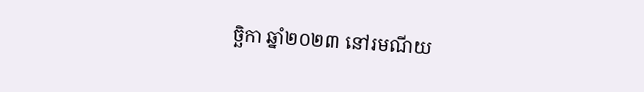ច្ឆិកា ឆ្នាំ២០២៣ នៅរមណីយ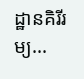ដ្ឋានគិរីរម្យ...